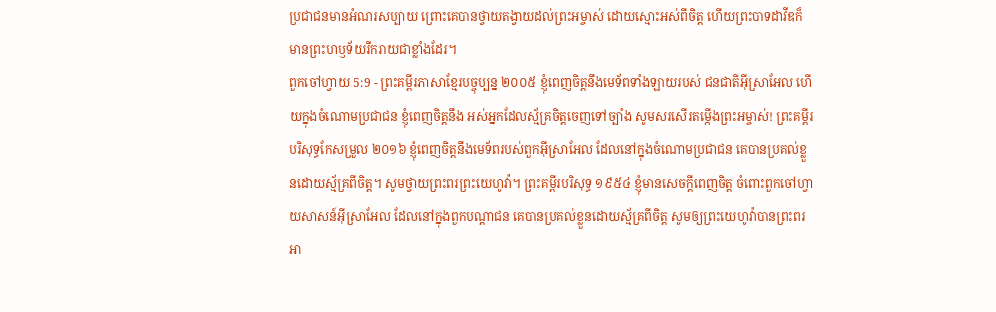ប្រជាជនមានអំណរសប្បាយ ព្រោះគេបានថ្វាយតង្វាយដល់ព្រះអម្ចាស់ ដោយស្មោះអស់ពីចិត្ត ហើយព្រះបាទដាវីឌក៏មានព្រះហឫទ័យរីករាយជាខ្លាំងដែរ។
ពួកចៅហ្វាយ 5:9 - ព្រះគម្ពីរភាសាខ្មែរបច្ចុប្បន្ន ២០០៥ ខ្ញុំពេញចិត្តនឹងមេទ័ពទាំងឡាយរបស់ ជនជាតិអ៊ីស្រាអែល ហើយក្នុងចំណោមប្រជាជន ខ្ញុំពេញចិត្តនឹង អស់អ្នកដែលស្ម័គ្រចិត្តចេញទៅច្បាំង សូមសរសើរតម្កើងព្រះអម្ចាស់! ព្រះគម្ពីរបរិសុទ្ធកែសម្រួល ២០១៦ ខ្ញុំពេញចិត្តនឹងមេទ័ពរបស់ពួកអ៊ីស្រាអែល ដែលនៅក្នុងចំណោមប្រជាជន គេបានប្រគល់ខ្លួនដោយស្ម័គ្រពីចិត្ត។ សូមថ្វាយព្រះពរព្រះយេហូវ៉ា។ ព្រះគម្ពីរបរិសុទ្ធ ១៩៥៤ ខ្ញុំមានសេចក្ដីពេញចិត្ត ចំពោះពួកចៅហ្វាយសាសន៍អ៊ីស្រាអែល ដែលនៅក្នុងពួកបណ្តាជន គេបានប្រគល់ខ្លួនដោយស្ម័គ្រពីចិត្ត សូមឲ្យព្រះយេហូវ៉ាបានព្រះពរ អា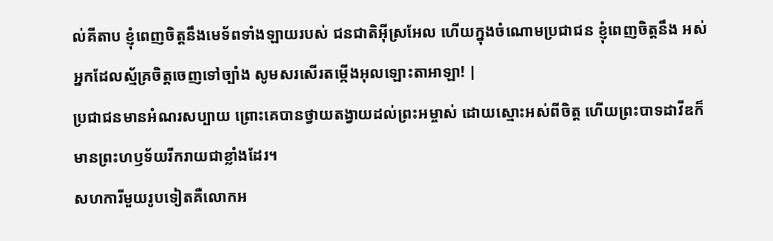ល់គីតាប ខ្ញុំពេញចិត្តនឹងមេទ័ពទាំងឡាយរបស់ ជនជាតិអ៊ីស្រអែល ហើយក្នុងចំណោមប្រជាជន ខ្ញុំពេញចិត្តនឹង អស់អ្នកដែលស្ម័គ្រចិត្តចេញទៅច្បាំង សូមសរសើរតម្កើងអុលឡោះតាអាឡា! |
ប្រជាជនមានអំណរសប្បាយ ព្រោះគេបានថ្វាយតង្វាយដល់ព្រះអម្ចាស់ ដោយស្មោះអស់ពីចិត្ត ហើយព្រះបាទដាវីឌក៏មានព្រះហឫទ័យរីករាយជាខ្លាំងដែរ។
សហការីមួយរូបទៀតគឺលោកអ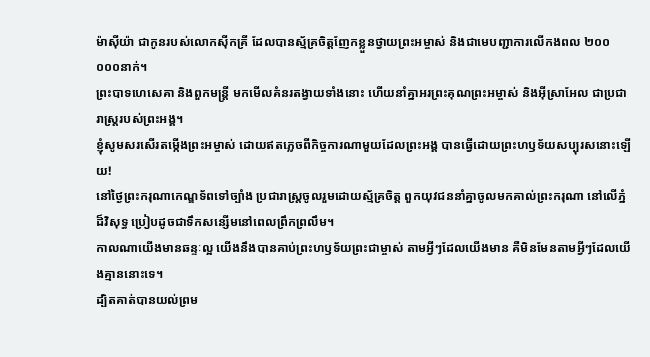ម៉ាស៊ីយ៉ា ជាកូនរបស់លោកស៊ីកគ្រី ដែលបានស្ម័គ្រចិត្តញែកខ្លួនថ្វាយព្រះអម្ចាស់ និងជាមេបញ្ជាការលើកងពល ២០០ ០០០នាក់។
ព្រះបាទហេសេគា និងពួកមន្ត្រី មកមើលគំនរតង្វាយទាំងនោះ ហើយនាំគ្នាអរព្រះគុណព្រះអម្ចាស់ និងអ៊ីស្រាអែល ជាប្រជារាស្ត្ររបស់ព្រះអង្គ។
ខ្ញុំសូមសរសើរតម្កើងព្រះអម្ចាស់ ដោយឥតភ្លេចពីកិច្ចការណាមួយដែលព្រះអង្គ បានធ្វើដោយព្រះហឫទ័យសប្បុរសនោះឡើយ!
នៅថ្ងៃព្រះករុណាកេណ្ឌទ័ពទៅច្បាំង ប្រជារាស្ត្រចូលរួមដោយស្ម័គ្រចិត្ត ពួកយុវជននាំគ្នាចូលមកគាល់ព្រះករុណា នៅលើភ្នំដ៏វិសុទ្ធ ប្រៀបដូចជាទឹកសន្សើមនៅពេលព្រឹកព្រលឹម។
កាលណាយើងមានឆន្ទៈល្អ យើងនឹងបានគាប់ព្រះហឫទ័យព្រះជាម្ចាស់ តាមអ្វីៗដែលយើងមាន គឺមិនមែនតាមអ្វីៗដែលយើងគ្មាននោះទេ។
ដ្បិតគាត់បានយល់ព្រម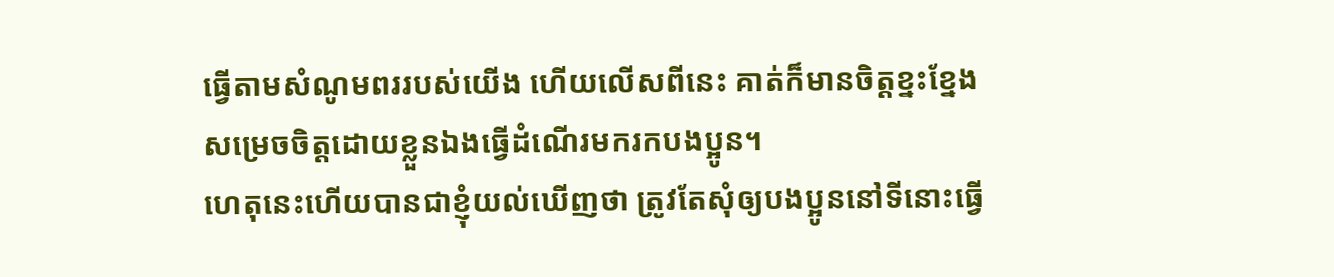ធ្វើតាមសំណូមពររបស់យើង ហើយលើសពីនេះ គាត់ក៏មានចិត្តខ្នះខ្នែងសម្រេចចិត្តដោយខ្លួនឯងធ្វើដំណើរមករកបងប្អូន។
ហេតុនេះហើយបានជាខ្ញុំយល់ឃើញថា ត្រូវតែសុំឲ្យបងប្អូននៅទីនោះធ្វើ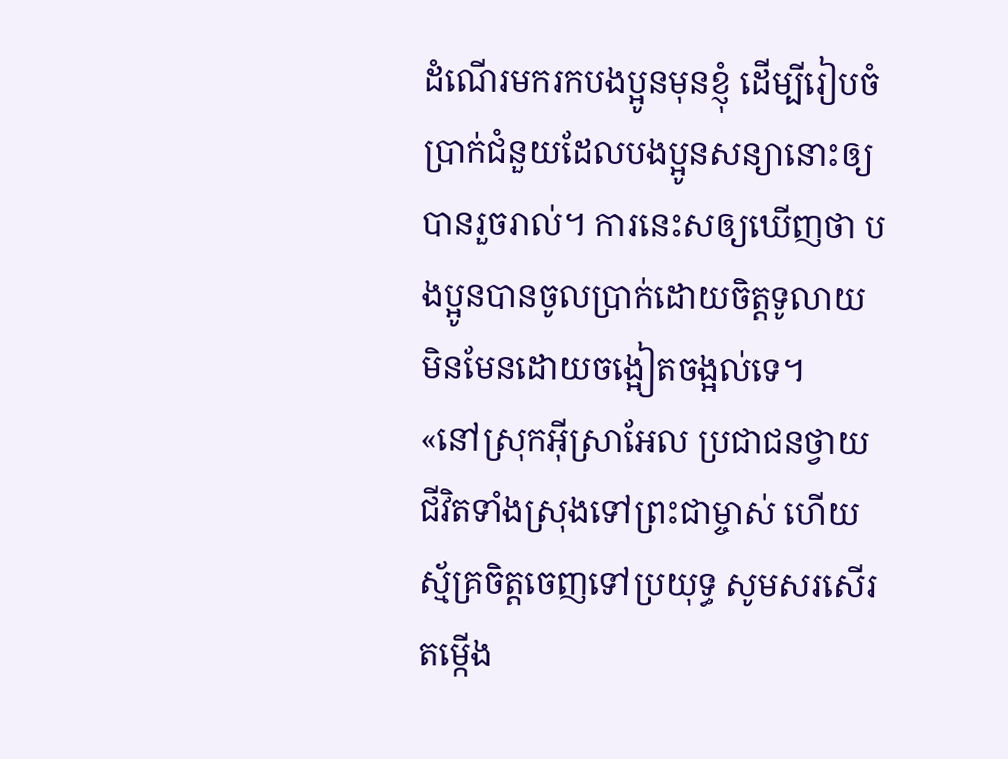ដំណើរមករកបងប្អូនមុនខ្ញុំ ដើម្បីរៀបចំប្រាក់ជំនួយដែលបងប្អូនសន្យានោះឲ្យបានរួចរាល់។ ការនេះសឲ្យឃើញថា បងប្អូនបានចូលប្រាក់ដោយចិត្តទូលាយ មិនមែនដោយចង្អៀតចង្អល់ទេ។
«នៅស្រុកអ៊ីស្រាអែល ប្រជាជនថ្វាយជីវិតទាំងស្រុងទៅព្រះជាម្ចាស់ ហើយស្ម័គ្រចិត្តចេញទៅប្រយុទ្ធ សូមសរសើរតម្កើង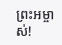ព្រះអម្ចាស់!